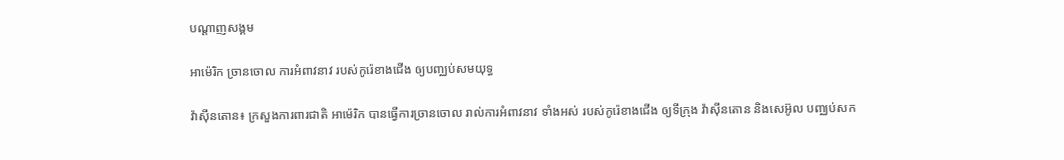បណ្តាញសង្គម

អាម៉េរិក ច្រានចោល ការអំពាវនាវ របស់កូរ៉េខាងជើង ឲ្យបញ្ឈប់សមយុទ្ធ

វ៉ាស៊ីនតោន៖ ក្រសួងការពារជាតិ អាម៉េរិក បានធ្វើការច្រានចោល រាល់ការអំពាវនាវ ទាំងអស់ របស់កូរ៉េខាងជើង ឲ្យទីក្រុង វ៉ាស៊ីនតោន និងសេអ៊ូល បញ្ឈប់សក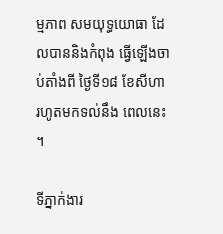ម្មភាព សមយុទ្ធយោធា ដែលបាននិងកំពុង ធ្វើឡើងចាប់តាំងពី ថ្ងៃទី១៨ ខែសីហា រហូតមកទល់នឹង ពេលនេះ ។

ទីភ្នាក់ងារ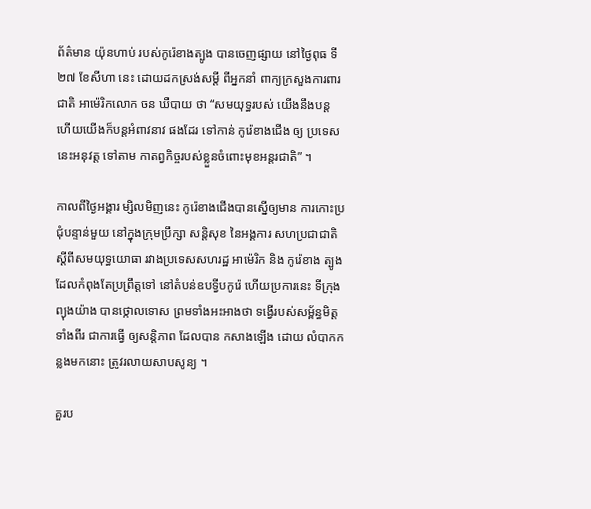ព័ត៌មាន យ៉ុនហាប់ របស់កូរ៉េខាងត្បូង បានចេញផ្សាយ នៅថ្ងៃពុធ ទី២៧ ខែសីហា នេះ ដោយដកស្រង់សម្តី ពីអ្នកនាំ ពាក្យក្រសួងការពារជាតិ អាម៉េរិកលោក ចន ឃឺបាយ ថា “សមយុទ្ធរបស់ យើងនឹងបន្ត ហើយយើងក៏បន្តអំពាវនាវ ផងដែរ ទៅកាន់ កូរ៉េខាងជើង ឲ្យ ប្រទេសនេះអនុវត្ត ទៅតាម កាតព្វកិច្ចរបស់ខ្លួនចំពោះមុខអន្តរជាតិ” ។

កាលពីថ្ងៃអង្គារ ម្សិលមិញនេះ កូរ៉េខាងជើងបានស្នើឲ្យមាន ការកោះប្រជុំបន្ទាន់មួយ នៅក្នុងក្រុមប្រឹក្សា សន្តិសុខ នៃអង្គការ សហប្រជាជាតិ ស្តីពីសមយុទ្ធយោធា រវាងប្រទេសសហរដ្ឋ អាម៉េរិក និង កូរ៉េខាង ត្បូង ដែលកំពុងតែប្រព្រឹត្តទៅ នៅតំបន់ឧបទ្វីបកូរ៉េ ហើយប្រការនេះ ទីក្រុងព្យុងយ៉ាង បានថ្កោលទោស ព្រមទាំងអះអាងថា ទង្វើរបស់សម្ព័ន្ធមិត្ត ទាំងពីរ ជាការធ្វើ ឲ្យសន្តិភាព ដែលបាន កសាងឡើង ដោយ លំបាកកន្លងមកនោះ ត្រូវរលាយសាបសូន្យ ។

គួរប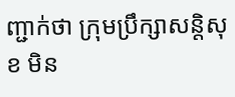ញ្ជាក់ថា ក្រុមប្រឹក្សាសន្តិសុខ មិន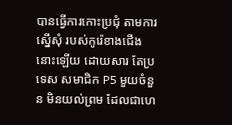បានធ្វើការកោះប្រជុំ តាមការស្នើសុំ របស់កូរ៉េខាងជើង នោះឡើយ ដោយសារ តែប្រទេស សមាជិក P5 មួយចំនួន មិនយល់ព្រម ដែលជាហេ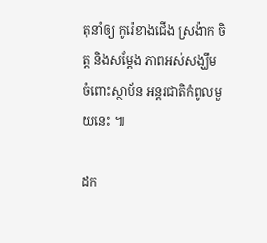តុនាំឲ្យ កូរ៉េខាងជើង ស្រង៉ាក ចិត្ត និងសម្តែង ភាពអស់សង្ឃឹម ចំពោះស្ថាប័ន អន្តរជាតិកំពូលមួយនេះ ៕

ដក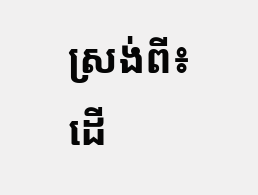ស្រង់ពី៖ ដើ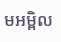មអម្ពិល